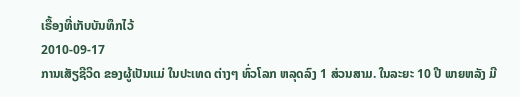ເຣື້ອງທີ່ເກັບບັນທຶກໄວ້
2010-09-17
ການເສັຽຊີວິດ ຂອງຜູ້ເປັນແມ່ ໃນປະເທດ ຕ່າງໆ ທົ່ວໂລກ ຫລຸດລົງ 1 ສ່ວນສາມ. ໃນລະຍະ 10 ປີ ພາຍຫລັງ ມີ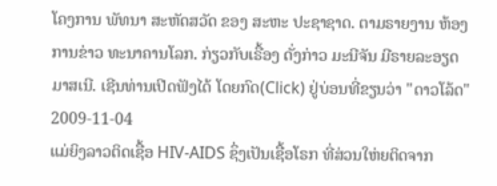ໂຄງການ ພັທນາ ສະຫັດສວັດ ຂອງ ສະຫະ ປະຊາຊາດ. ຕາມຣາຍງານ ຫ້ອງການຂ່າວ ທະນາຄານໂລກ. ກ່ຽວກັບເຣື້ອງ ດັ່ງກ່າວ ມະນີຈັນ ມີຣາຍລະອຽດ ມາສເນີ. ເຊີນທ່ານເປີດຟັງໄດ້ ໂດຍກົດ(Click) ຢູ່ບ່ອນທີ່ຂຽນວ່າ "ດາວໂລ້ດ"
2009-11-04
ແມ່ຍິງລາວຕິດເຊື້ອ HIV-AIDS ຊຶ່ງເປັນເຊື້ອໂຣກ ທີ່ສ່ວນໃຫ່ຍຕິດຈາກ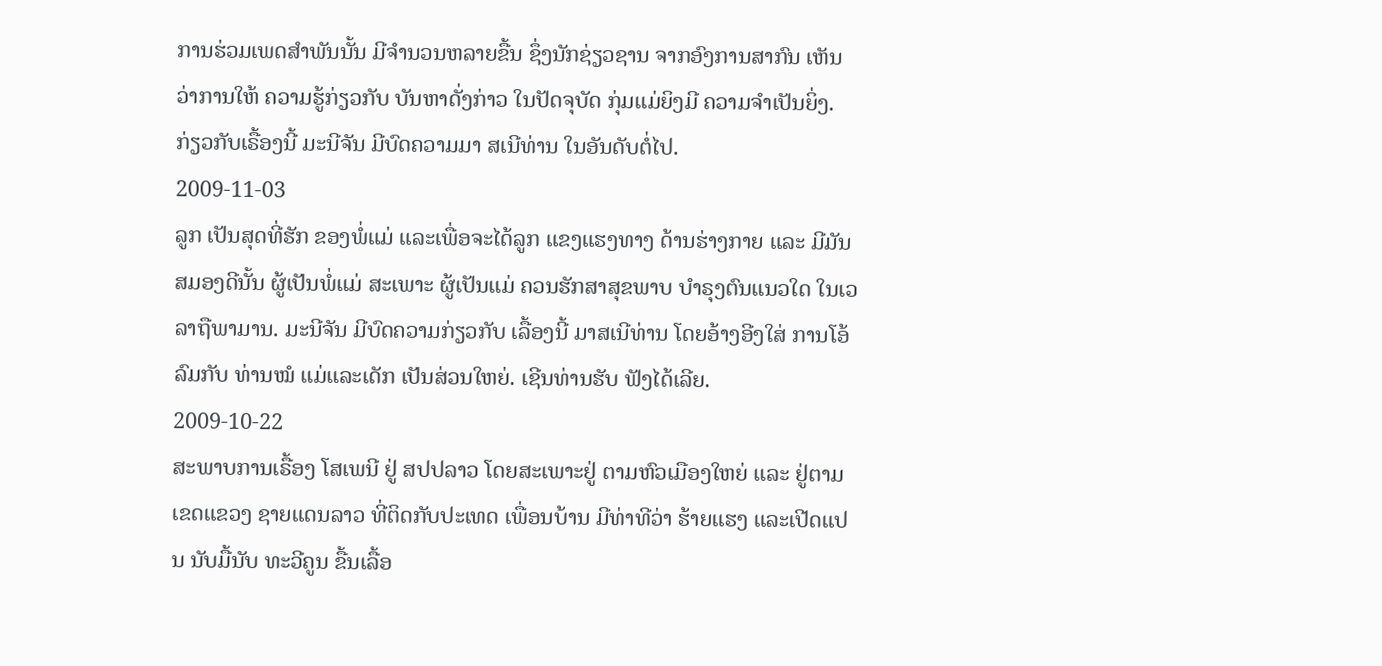ການຮ່ວມເພດສຳພັນນັ້ນ ມີຈຳນວນຫລາຍຂື້ນ ຊຶ່ງນັກຊ່ຽວຊານ ຈາກອົງການສາກົນ ເຫັນວ່າການໃຫ້ ຄວາມຮູ້ກ່ຽວກັບ ບັນຫາດັ່ງກ່າວ ໃນປັດຈຸບັດ ກຸ່ມແມ່ຍິງມີ ຄວາມຈຳເປັນຍິ່ງ. ກ່ຽວກັບເຣື້ອງນີ້ ມະນີຈັນ ມີບົດຄວາມມາ ສເນີທ່ານ ໃນອັນດັບຕໍ່ໄປ.
2009-11-03
ລູກ ເປັນສຸດທີ່ຮັກ ຂອງພໍ່ແມ່ ແລະເພື່ອຈະໄດ້ລູກ ແຂງແຮງທາງ ດ້ານຮ່າງກາຍ ແລະ ມີມັນສມອງດີນັ້ນ ຜູ້ເປັນພໍ່ແມ່ ສະເພາະ ຜູ້ເປັນແມ່ ຄວນຮັກສາສຸຂພາບ ບໍາຣຸງຕົນແນວໃດ ໃນເວລາຖືພາມານ. ມະນີຈັນ ມີບົດຄວາມກ່ຽວກັບ ເລື້ອງນີ້ ມາສເນີທ່ານ ໂດຍອ້າງອີງໃສ່ ການໂອ້ລົມກັບ ທ່ານໝໍ ແມ່ແລະເດັກ ເປັນສ່ວນໃຫຍ່. ເຊີນທ່ານຮັບ ຟັງໄດ້ເລີຍ.
2009-10-22
ສະພາບການເຣື້ອງ ໂສເພນີ ຢູ່ ສປປລາວ ໂດຍສະເພາະຢູ່ ຕາມຫົວເມືອງໃຫຍ່ ແລະ ຢູ່ຕາມເຂດແຂວງ ຊາຍແດນລາວ ທີ່ຕິດກັບປະເທດ ເພື່ອນບ້ານ ມີທ່າທີວ່າ ຮ້າຍແຮງ ແລະເປີດແປນ ນັບມື້ນັບ ທະວີຄູນ ຂື້ນເລື້ອ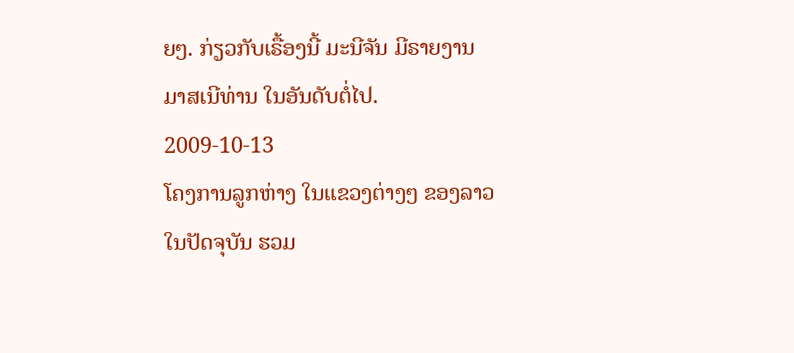ຍໆ. ກ່ຽວກັບເຣື້ອງນີ້ ມະນີຈັນ ມີຣາຍງານ ມາສເນີທ່ານ ໃນອັນດັບຕໍ່ໄປ.
2009-10-13
ໂຄງການລູກຫ່າງ ໃນແຂວງຕ່າງໆ ຂອງລາວ ໃນປັດຈຸບັນ ຮວມ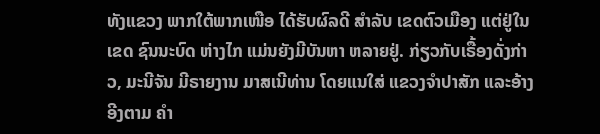ທັງແຂວງ ພາກໃຕ້ພາກເໜືອ ໄດ້ຮັບຜົລດີ ສໍາລັບ ເຂດຕົວເມືອງ ແຕ່ຢູ່ໃນເຂດ ຊົນນະບົດ ຫ່າງໄກ ແມ່ນຍັງມີບັນຫາ ຫລາຍຢູ່. ກ່ຽວກັບເຣື້ອງດັ່ງກ່າວ, ມະນີຈັນ ມີຣາຍງານ ມາສເນີທ່ານ ໂດຍແນໃສ່ ແຂວງຈໍາປາສັກ ແລະອ້າງອີງຕາມ ຄໍາ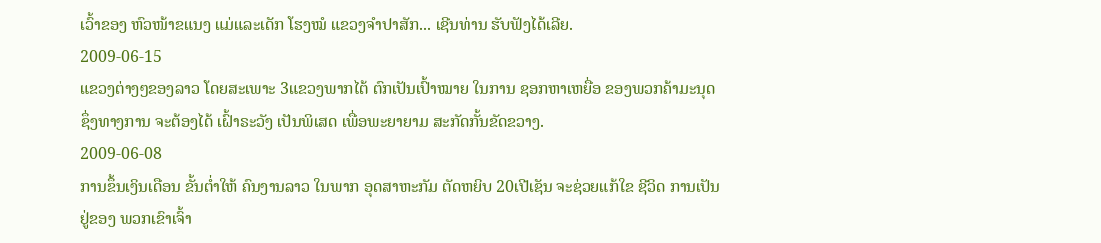ເວົ້າຂອງ ຫົວໜ້າຂແນງ ແມ່ແລະເດັກ ໂຮງໝໍ ແຂວງຈໍາປາສັກ... ເຊີນທ່ານ ຮັບຟັງໄດ້ເລີຍ.
2009-06-15
ແຂວງຕ່າງໆຂອງລາວ ໂດຍສະເພາະ 3ແຂວງພາກໄຕ້ ຕົກເປັນເປົ້າໝາຍ ໃນການ ຊອກຫາເຫຍື່ອ ຂອງພວກຄ້າມະນຸດ ຊຶ່ງທາງການ ຈະຕ້ອງໄດ້ ເຝົ້າຣະວັງ ເປັນພິເສດ ເພື່ອພະຍາຍາມ ສະກັດກັ້ນຂັດຂວາງ.
2009-06-08
ການຂຶ້ນເງິນເດືອນ ຂັ້ນຕໍ່າໃຫ້ ຄົນງານລາວ ໃນພາກ ອຸດສາຫະກັມ ຕັດຫຍິບ 20ເປີເຊັນ ຈະຊ່ວຍແກ້ໃຂ ຊີວິດ ການເປັນຢູ່ຂອງ ພວກເຂົາເຈົ້າ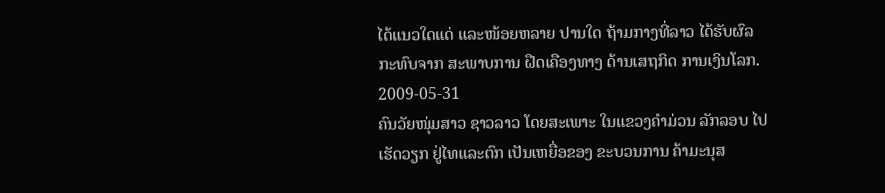ໄດ້ແນວໃດແດ່ ແລະໜ້ອຍຫລາຍ ປານໃດ ຖ້າມກາງທີ່ລາວ ໄດ້ຮັບຜົລ ກະທົບຈາກ ສະພາບການ ຝືດເຄືອງທາງ ດ້ານເສຖກິດ ການເງິນໂລກ.
2009-05-31
ຄົນວັຍໜຸ່ມສາວ ຊາວລາວ ໂດຍສະເພາະ ໃນແຂວງຄໍາມ່ວນ ລັກລອບ ໄປເຮັດວຽກ ຢູ່ໄທແລະຕົກ ເປັນເຫຍື່ອຂອງ ຂະບວນການ ຄ້າມະນຸສ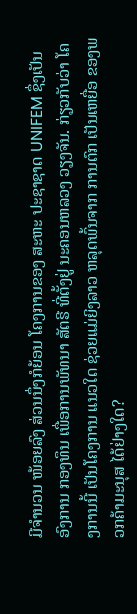ມີຈໍານວນ ໜ້ອຍລົງ ສ່ວນນຶ່ງກໍຍ້ອນ ໂຄງການຂອງ ສະຫະ ປະຊາຊາດ UNIFEM ຊຶ່ງເປັນອົງການ ກອງທຶນ ເພື່ອການພັທນາ ສັຕຣີ ທີ່ຕັ້ງຢູ່ ນະຄອນຫລວງ ວຽງຈັນ. ກ່ຽວກັບວ່າ ໂຄງການນີ້ ເປັນໂຄງການ ແນວໃດ ຊ່ວຍແມ່ຍິງລາວ ຫລຸດພົ້ນຈາກ ການຕົກ ເປັນເຫຍື່ອ ຂອງພວກຄ້າມະນຸສ ໄດ້ຢ່າງໃດ?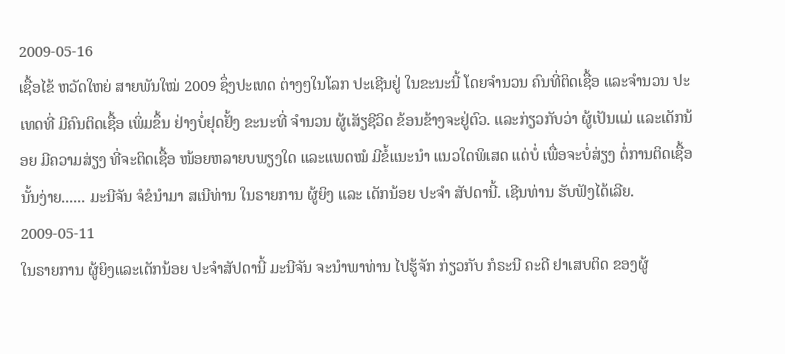2009-05-16
ເຊື້ອໄຂ້ ຫວັດໃຫຍ່ ສາຍພັນໃໝ່ 2009 ຊຶ່ງປະເທດ ຕ່າງໆໃນໂລກ ປະເຊີນຢູ່ ໃນຂະນະນີ້ ໂດຍຈໍານວນ ຄົນທີ່ຕິດເຊື້ອ ແລະຈໍານວນ ປະເທດທີ່ ມີຄົນຕິດເຊື້ອ ເພິ່ມຂຶ້ນ ຢ່າງບໍ່ຢຸດຢັ້ງ ຂະນະທີ່ ຈໍານວນ ຜູ້ເສັຽຊີວິດ ຂ້ອນຂ້າງຈະຢູ່ຕົວ. ແລະກ່ຽວກັບວ່າ ຜູ້ເປັນແມ່ ແລະເດັກນ້ອຍ ມີຄວາມສ່ຽງ ທີ່ຈະຕິດເຊື້ອ ໜ້ອຍຫລາຍບພຽງໃດ ແລະແພດໝໍ ມີຂໍ້ແນະນໍາ ແນວໃດພິເສດ ແດ່ບໍ່ ເພື່ອຈະບໍ່ສ່ຽງ ຕໍ່ການຕິດເຊື້ອ ນັ້ນງ່າຍ...... ມະນີຈັນ ຈໍຂໍນໍາມາ ສເນີທ່ານ ໃນຣາຍການ ຜູ້ຍິງ ແລະ ເດັກນ້ອຍ ປະຈໍາ ສັປດານີ້. ເຊີນທ່ານ ຮັບຟັງໄດ້ເລີຍ.
2009-05-11
ໃນຣາຍການ ຜູ້ຍິງແລະເດັກນ້ອຍ ປະຈໍາສັປດານີ້ ມະນີຈັນ ຈະນໍາພາທ່ານ ໄປຮູ້ຈັກ ກ່ຽວກັບ ກໍຣະນີ ຄະດີ ຢາເສບຕິດ ຂອງຜູ້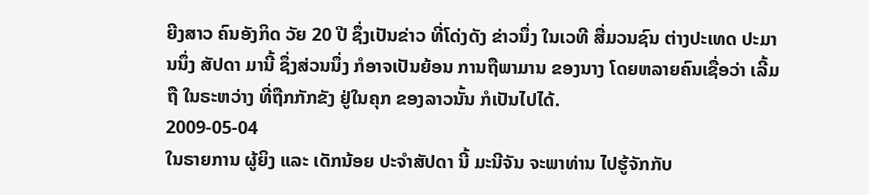ຍີງສາວ ຄົນອັງກິດ ວັຍ 20 ປີ ຊຶ່ງເປັນຂ່າວ ທີ່ໂດ່ງດັງ ຂ່າວນຶ່ງ ໃນເວທີ ສື່ມວນຊົນ ຕ່າງປະເທດ ປະມານນຶ່ງ ສັປດາ ມານີ້ ຊຶ່ງສ່ວນນຶ່ງ ກໍອາຈເປັນຍ້ອນ ການຖືພາມານ ຂອງນາງ ໂດຍຫລາຍຄົນເຊື່ອວ່າ ເລີ້ມຖື ໃນຣະຫວ່າງ ທີ່ຖືກກັກຂັງ ຢູ່ໃນຄຸກ ຂອງລາວນັ້ນ ກໍເປັນໄປໄດ້.
2009-05-04
ໃນຣາຍການ ຜູ້ຍິງ ແລະ ເດັກນ້ອຍ ປະຈໍາສັປດາ ນີ້ ມະນີຈັນ ຈະພາທ່ານ ໄປຮູ້ຈັກກັບ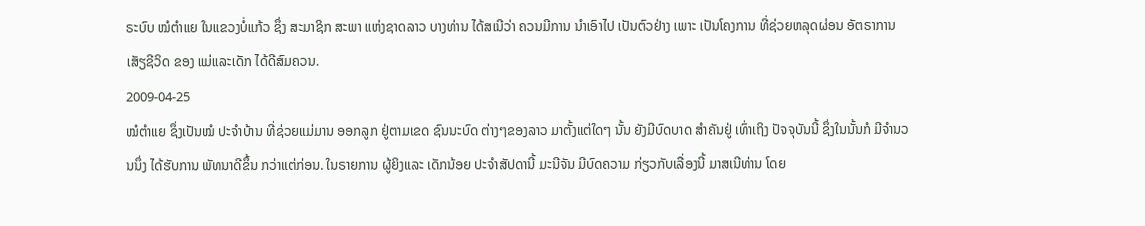ຣະບົບ ໝໍຕໍາແຍ ໃນແຂວງບໍ່ແກ້ວ ຊຶ່ງ ສະມາຊິກ ສະພາ ແຫ່ງຊາດລາວ ບາງທ່ານ ໄດ້ສເນີວ່າ ຄວນມີການ ນໍາເອົາໄປ ເປັນຕົວຢ່າງ ເພາະ ເປັນໂຄງການ ທີ່ຊ່ວຍຫລຸດຜ່ອນ ອັຕຣາການ ເສັຽຊີວິດ ຂອງ ແມ່ແລະເດັກ ໄດ້ດີສົມຄວນ.
2009-04-25
ໝໍຕໍາແຍ ຊຶ່ງເປັນໝໍ ປະຈໍາບ້ານ ທີ່ຊ່ວຍແມ່ມານ ອອກລູກ ຢູ່ຕາມເຂດ ຊົນນະບົດ ຕ່າງໆຂອງລາວ ມາຕັ້ງແຕ່ໃດໆ ນັ້ນ ຍັງມີບົດບາດ ສໍາຄັນຢູ່ ເທົ່າເຖິງ ປັຈຈຸບັນນີ້ ຊຶ່ງໃນນັ້ນກໍ ມີຈໍານວນນຶ່ງ ໄດ້ຮັບການ ພັທນາດີຂຶ້ນ ກວ່າແຕ່ກ່ອນ. ໃນຣາຍການ ຜູ້ຍິງແລະ ເດັກນ້ອຍ ປະຈໍາສັປດານີ້ ມະນີຈັນ ມີບົດຄວາມ ກ່ຽວກັບເລື່ອງນີ້ ມາສເນີທ່ານ ໂດຍ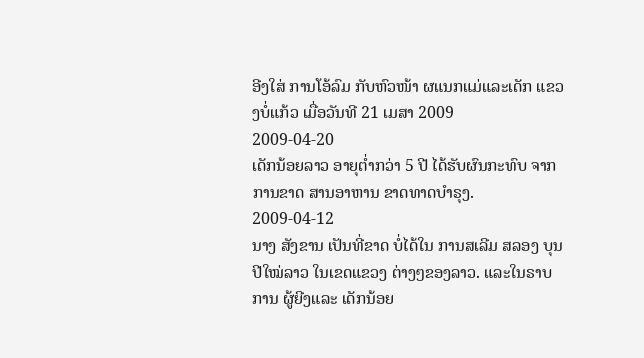ອີງໃສ່ ການໂອ້ລົມ ກັບຫົວໜ້າ ຜແນກແມ່ແລະເດັກ ແຂວງບໍ່ແກ້ວ ເມື່ອວັນທີ 21 ເມສາ 2009
2009-04-20
ເດັກນ້ອຍລາວ ອາຍຸຕໍ່າກວ່າ 5 ປີ ໄດ້ຮັບຜົນກະທົບ ຈາກການຂາດ ສານອາຫານ ຂາດທາດບໍາຣຸງ.
2009-04-12
ນາງ ສັງຂານ ເປັນທີ່ຂາດ ບໍ່ໄດ້ໃນ ການສເລີມ ສລອງ ບຸນປີໃໝ່ລາວ ໃນເຂດແຂວງ ຕ່າງໆຂອງລາວ. ແລະໃນຣາບການ ຜູ້ຍີງແລະ ເດັກນ້ອຍ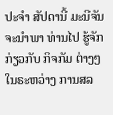ປະຈໍາ ສັປດານີ້ ມະນີຈັນ ຈະນໍາພາ ທ່ານໄປ ຮູ້ຈັກກ່ຽວກັບ ກິຈກັມ ຕ່າງໆໃນຣະຫວ່າງ ການສລ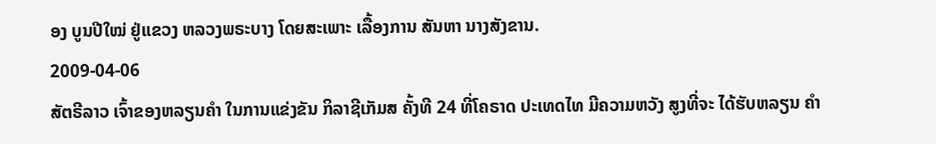ອງ ບູນປີໃໝ່ ຢູ່ແຂວງ ຫລວງພຣະບາງ ໂດຍສະເພາະ ເລື້ອງການ ສັນຫາ ນາງສັງຂານ.
2009-04-06
ສັຕຣີລາວ ເຈົ້າຂອງຫລຽນຄໍາ ໃນການແຂ່ງຂັນ ກິລາຊີເກັມສ ຄັ້ງທີ 24 ທີ່ໂຄຣາດ ປະເທດໄທ ມີຄວາມຫວັງ ສູງທີ່ຈະ ໄດ້ຮັບຫລຽນ ຄໍາ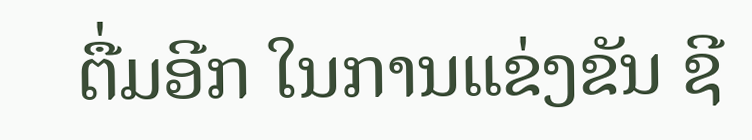ຕື່ມອີກ ໃນການແຂ່ງຂັນ ຊີ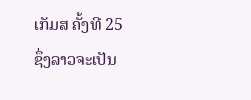ເກັມສ ຄັ້ງທີ 25 ຊຶ່ງລາວຈະເປັນ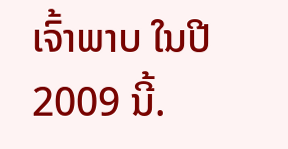ເຈົ້າພາບ ໃນປີ 2009 ນີ້.